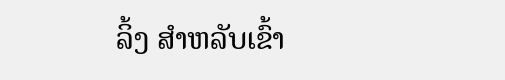ລິ້ງ ສຳຫລັບເຂົ້າ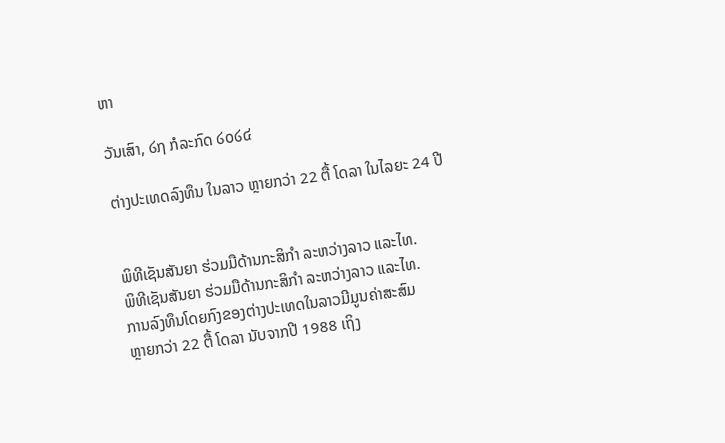ຫາ

ວັນເສົາ, ໒໗ ກໍລະກົດ ໒໐໒໔

ຕ່າງປະເທດລົງທຶນ ໃນລາວ ຫຼາຍກວ່າ 22 ຕື້ ໂດລາ ໃນໄລຍະ 24 ປີ


ພິທີເຊັນສັນຍາ ຮ່ວມມືດ້ານກະສິກໍາ ລະຫວ່າງລາວ ແລະໄທ.
ພິທີເຊັນສັນຍາ ຮ່ວມມືດ້ານກະສິກໍາ ລະຫວ່າງລາວ ແລະໄທ.
ການລົງທຶນໂດຍກົງຂອງຕ່າງປະເທດໃນລາວມີມູນຄ່າສະສົມ
ຫຼາຍກວ່າ 22 ຕື້ ໂດລາ ນັບຈາກປີ 1988 ເຖິງ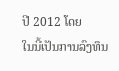ປີ 2012 ໂດຍ
ໃນນີ້ເປັນການລົງທຶນ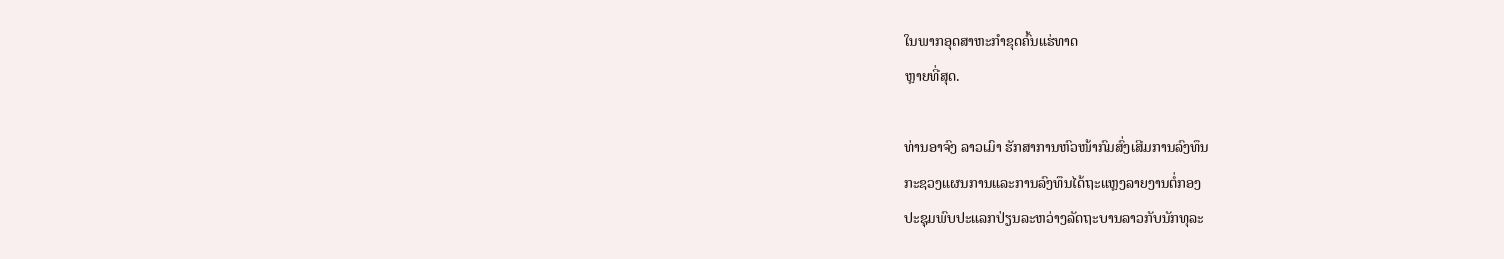ໃນພາກອຸດສາຫະກໍາຂຸດຄົ້ນແຮ່ທາດ
ຫຼາຍທີ່ສຸດ.

ທ່ານອາຈົງ ລາວເມົາ ຮັກສາການຫົວໜ້າກົມສົ່ງເສີມການລົງທຶນ
ກະຊວງແຜນການແລະການລົງທຶນໄດ້ຖະແຫຼງລາຍງານຕໍ່ກອງ
ປະຊຸມພົບປະແລກປ່ຽນລະຫວ່າງລັດຖະບານລາວກັບນັກທຸລະ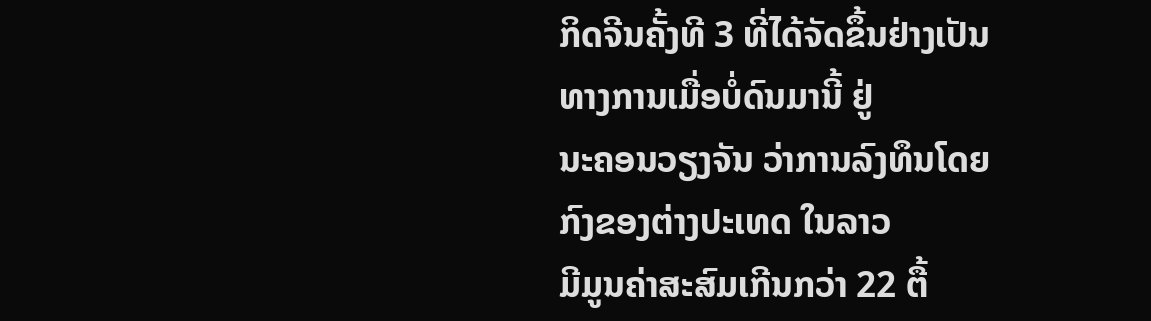ກິດຈີນຄັ້ງທີ 3 ທີ່ໄດ້ຈັດຂຶ້ນຢ່າງເປັນທາງການເມື່ອບໍ່ດົນມານີ້ ຢູ່
ນະຄອນວຽງຈັນ ວ່າການລົງທຶນໂດຍກົງຂອງຕ່າງປະເທດ ໃນລາວ
ມີມູນຄ່າສະສົມເກີນກວ່າ 22 ຕື້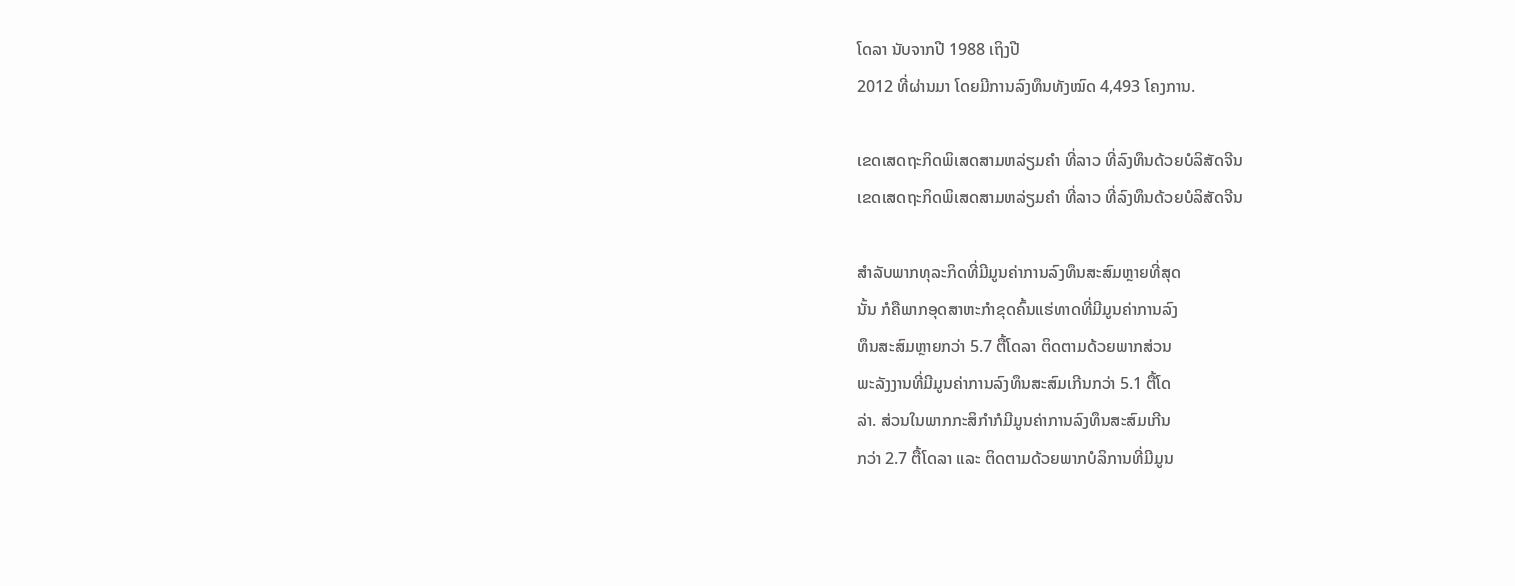ໂດລາ ນັບຈາກປີ 1988 ເຖິງປີ
2012 ທີ່ຜ່ານມາ ໂດຍມີການລົງທຶນທັງໝົດ 4,493 ໂຄງການ.

ເຂດເສດຖະກິດພິເສດສາມຫລ່ຽມຄໍາ ທີ່ລາວ ທີ່ລົງທຶນດ້ວຍບໍລິສັດຈີນ
ເຂດເສດຖະກິດພິເສດສາມຫລ່ຽມຄໍາ ທີ່ລາວ ທີ່ລົງທຶນດ້ວຍບໍລິສັດຈີນ

ສໍາລັບພາກທຸລະກິດທີ່ມີມູນຄ່າການລົງທຶນສະສົມຫຼາຍທີ່ສຸດ
ນັ້ນ ກໍຄືພາກອຸດສາຫະກໍາຂຸດຄົ້ນແຮ່ທາດທີ່ມີມູນຄ່າການລົງ
ທຶນສະສົມຫຼາຍກວ່າ 5.7 ຕື້ໂດລາ ຕິດຕາມດ້ວຍພາກສ່ວນ
ພະລັງງານທີ່ມີມູນຄ່າການລົງທຶນສະສົມເກີນກວ່າ 5.1 ຕື້ໂດ
ລ່າ. ສ່ວນໃນພາກກະສິກໍາກໍມີມູນຄ່າການລົງທຶນສະສົມເກີນ
ກວ່າ 2.7 ຕື້ໂດລາ ແລະ ຕິດຕາມດ້ວຍພາກບໍລິການທີ່ມີມູນ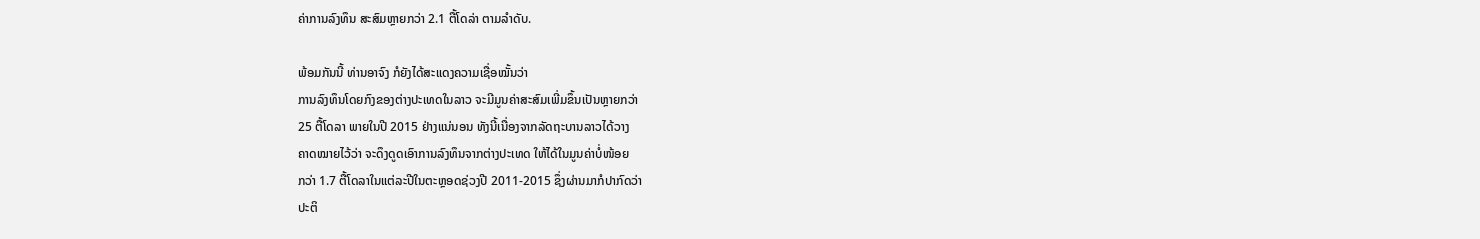ຄ່າການລົງທຶນ ສະສົມຫຼາຍກວ່າ 2.1 ຕື້ໂດລ່າ ຕາມລໍາດັບ.

ພ້ອມກັນນີ້ ທ່ານອາຈົງ ກໍຍັງໄດ້ສະແດງຄວາມເຊື່ອໝັ້ນວ່າ
ການລົງທຶນໂດຍກົງຂອງຕ່າງປະເທດໃນລາວ ຈະມີມູນຄ່າສະສົມເພີ່ມຂຶ້ນເປັນຫຼາຍກວ່າ
25 ຕື້ໂດລາ ພາຍໃນປີ 2015 ຢ່າງແນ່ນອນ ທັງນີ້ເນື່ອງຈາກລັດຖະບານລາວໄດ້ວາງ
ຄາດໝາຍໄວ້ວ່າ ຈະດຶງດູດເອົາການລົງທຶນຈາກຕ່າງປະເທດ ໃຫ້ໄດ້ໃນມູນຄ່າບໍ່ໜ້ອຍ
ກວ່າ 1.7 ຕື້ໂດລາໃນແຕ່ລະປີໃນຕະຫຼອດຊ່ວງປີ 2011-2015 ຊຶ່ງຜ່ານມາກໍປາກົດວ່າ
ປະຕິ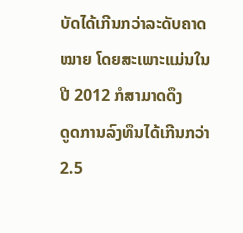ບັດໄດ້ເກີນກວ່າລະດັບຄາດໝາຍ ໂດຍສະເພາະແມ່ນໃນປີ 2012 ກໍສາມາດດຶງ
ດູດການລົງທຶນໄດ້ເກີນກວ່າ 2.5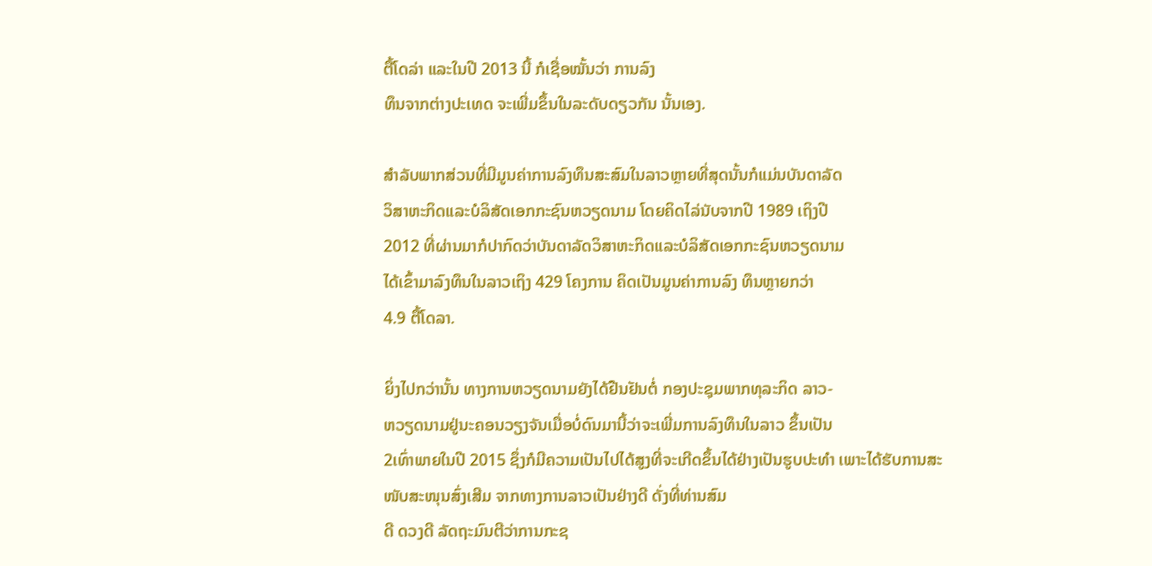ຕື້ໂດລ່າ ແລະໃນປີ 2013 ນີ້ ກໍເຊື່ອໝັ້ນວ່າ ການລົງ
ທຶນຈາກຕ່າງປະເທດ ຈະເພີ່ມຂຶ້ນໃນລະດັບດຽວກັນ ນັ້ນເອງ.

ສໍາລັບພາກສ່ວນທີ່ມີມູນຄ່າການລົງທຶນສະສົມໃນລາວຫຼາຍທີ່ສຸດນັ້ນກໍແມ່ນບັນດາລັດ
ວິສາຫະກິດແລະບໍລິສັດເອກກະຊົນຫວຽດນາມ ໂດຍຄິດໄລ່ນັບຈາກປີ 1989 ເຖິງປີ
2012 ທີ່ຜ່ານມາກໍປາກົດວ່າບັນດາລັດວິສາຫະກິດແລະບໍລິສັດເອກກະຊົນຫວຽດນາມ
ໄດ້ເຂົ້າມາລົງທຶນໃນລາວເຖິງ 429 ໂຄງການ ຄິດເປັນມູນຄ່າການລົງ ທຶນຫຼາຍກວ່າ
4.9 ຕື້ໂດລາ.

ຍິ່ງໄປກວ່ານັ້ນ ທາງການຫວຽດນາມຍັງໄດ້ຢືນຢັນຕໍ່ ກອງປະຊຸມພາກທຸລະກິດ ລາວ-
ຫວຽດນາມຢູ່ນະຄອນວຽງຈັນເມື່ອບໍ່ດົນມານີ້ວ່າຈະເພີ່ມການລົງທຶນໃນລາວ ຂຶ້ນເປັນ
2ເທົ່າພາຍໃນປີ 2015 ຊຶ່ງກໍມີຄວາມເປັນໄປໄດ້ສູງທີ່ຈະເກີດຂຶ້ນໄດ້ຢ່າງເປັນຮູບປະທໍາ ເພາະໄດ້ຮັບການສະໜັບສະໜຸນສົ່ງເສີມ ຈາກທາງການລາວເປັນຢ່າງດີ ດັ່ງທີ່ທ່ານສົມ
ດີ ດວງດີ ລັດຖະມົນຕີວ່າການກະຊ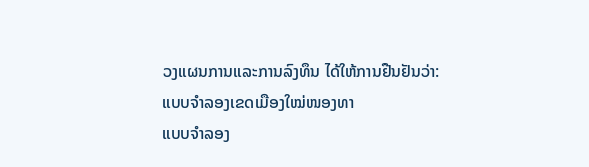ວງແຜນການແລະການລົງທຶນ ໄດ້ໃຫ້ການຢືນຢັນວ່າ:
ແບບຈໍາລອງເຂດເມືອງໃໝ່ໜອງທາ
ແບບຈໍາລອງ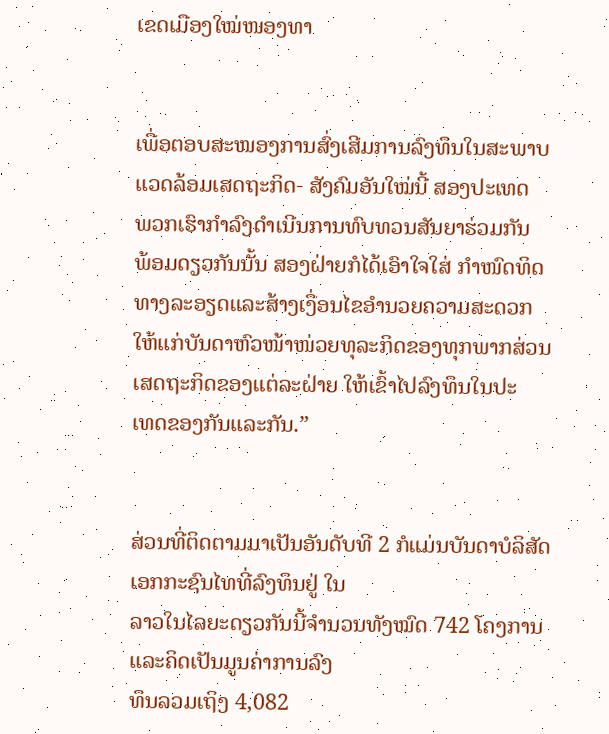ເຂດເມືອງໃໝ່ໜອງທາ


ເພື່ອຕອບສະໜອງການສົ່ງເສີມການລົງທຶນໃນສະພາບ
ແວດລ້ອມເສດຖະກິດ- ສັງຄົມອັນໃໝ່ນີ້ ສອງປະເທດ
ພວກເຮົາກໍາລົງດໍາເນີນການທົບທວນສັນຍາຮ່ວມກັນ
ພ້ອມດຽວກັນນັ້ນ ສອງຝ່າຍກໍໄດ້ເອົາໃຈໃສ່ ກໍາໜົດທິດ
ທາງລະອຽດແລະສ້າງເງື່ອນໄຂອໍານວຍຄວາມສະດວກ
ໃຫ້ແກ່ບັນດາຫົວໜ້າໜ່ວຍທຸລະກິດຂອງທຸກພາກສ່ວນ
ເສດຖະກິດຂອງແຕ່ລະຝ່າຍ ໃຫ້ເຂົ້າໄປລົງທຶນໃນປະ
ເທດຂອງກັນແລະກັນ.”


ສ່ວນທີ່ຕິດຕາມມາເປັນອັນດັບທີ 2 ກໍແມ່ນບັນດາບໍລິສັດເອກກະຊົນໄທທີ່ລົງທຶນຢູ່ ໃນ
ລາວໃນໄລຍະດຽວກັນນີ້ຈໍານວນທັງໝົດ 742 ໂຄງການ ແລະຄິດເປັນມູນຄ່າການລົງ
ທຶນລວມເຖິງ 4,082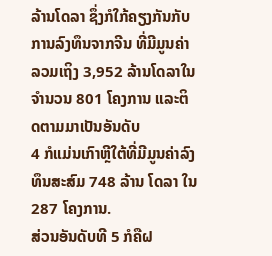ລ້ານໂດລາ ຊຶ່ງກໍໃກ້ຄຽງກັນກັບການລົງທຶນຈາກຈີນ ທີ່ມີມູນຄ່າ
ລວມເຖິງ 3,952 ລ້ານໂດລາໃນຈໍານວນ 801 ໂຄງການ ແລະຕິດຕາມມາເປັນອັນດັບ
4 ກໍແມ່ນເກົາຫຼີໃຕ້ທີ່ມີມູນຄ່າລົງທຶນສະສົມ 748 ລ້ານ ໂດລາ ໃນ 287 ໂຄງການ.
ສ່ວນອັນດັບທີ 5 ກໍຄືຝ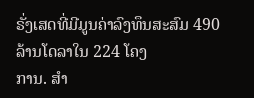ຣັ່ງເສດທີ່ມີມູນຄ່າລົງທຶນສະສົມ 490 ລ້ານໂດລາໃນ 224 ໂຄງ
ການ. ສໍາ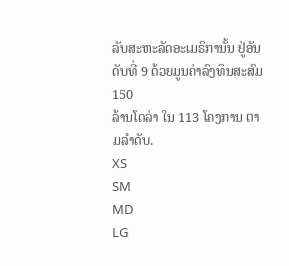ລັບສະຫະລັດອະເມຣິການັ້ນ ຢູ່ອັນ ດັບທີ່ 9 ດ້ວຍມູນຄ່າລົງທຶນສະສົມ 150
ລ້ານໂດລ່າ ໃນ 113 ໂຄງການ ຕາມລໍາດັບ.
XS
SM
MD
LG